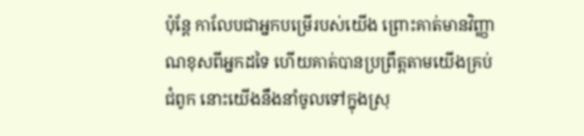ប៉ុន្តែ កាលែបជាអ្នកបម្រើរបស់យើង ព្រោះគាត់មានវិញ្ញាណខុសពីអ្នកដទៃ ហើយគាត់បានប្រព្រឹត្តតាមយើងគ្រប់ជំពូក នោះយើងនឹងនាំចូលទៅក្នុងស្រុ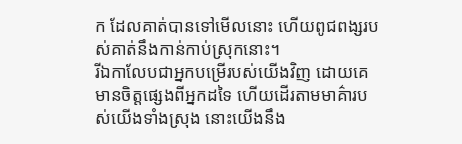ក ដែលគាត់បានទៅមើលនោះ ហើយពូជពង្សរបស់គាត់នឹងកាន់កាប់ស្រុកនោះ។
រីឯកាលែបជាអ្នកបម្រើរបស់យើងវិញ ដោយគេមានចិត្តផ្សេងពីអ្នកដទៃ ហើយដើរតាមមាគ៌ារបស់យើងទាំងស្រុង នោះយើងនឹង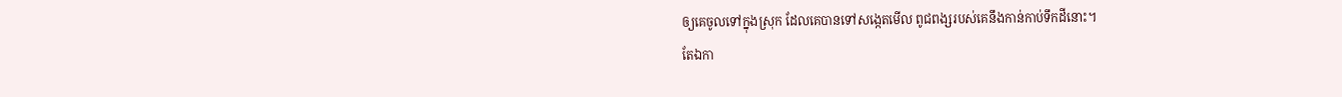ឲ្យគេចូលទៅក្នុងស្រុក ដែលគេបានទៅសង្កេតមើល ពូជពង្សរបស់គេនឹងកាន់កាប់ទឹកដីនោះ។
តែឯកា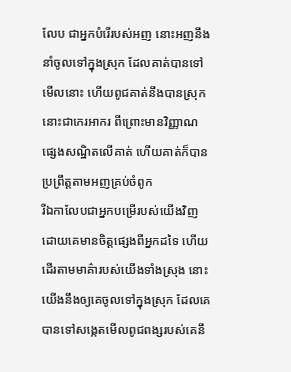លែប ជាអ្នកបំរើរបស់អញ នោះអញនឹងនាំចូលទៅក្នុងស្រុក ដែលគាត់បានទៅមើលនោះ ហើយពូជគាត់នឹងបានស្រុកនោះជាកេរអាករ ពីព្រោះមានវិញ្ញាណផ្សេងសណ្ឋិតលើគាត់ ហើយគាត់ក៏បានប្រព្រឹត្តតាមអញគ្រប់ចំពូក
រីឯកាលែបជាអ្នកបម្រើរបស់យើងវិញ ដោយគេមានចិត្តផ្សេងពីអ្នកដទៃ ហើយដើរតាមមាគ៌ារបស់យើងទាំងស្រុង នោះយើងនឹងឲ្យគេចូលទៅក្នុងស្រុក ដែលគេបានទៅសង្កេតមើលពូជពង្សរបស់គេនឹ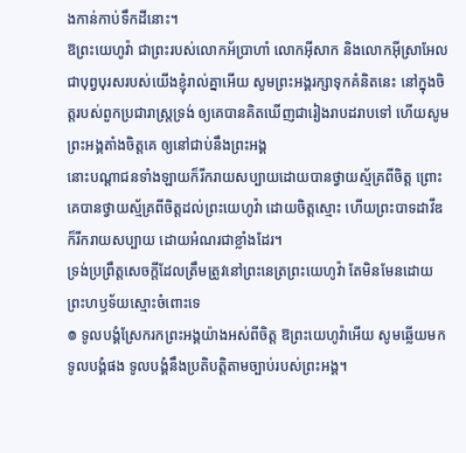ងកាន់កាប់ទឹកដីនោះ។
ឱព្រះយេហូវ៉ា ជាព្រះរបស់លោកអ័ប្រាហាំ លោកអ៊ីសាក និងលោកអ៊ីស្រាអែល ជាបុព្វបុរសរបស់យើងខ្ញុំរាល់គ្នាអើយ សូមព្រះអង្គរក្សាទុកគំនិតនេះ នៅក្នុងចិត្តរបស់ពួកប្រជារាស្ត្រទ្រង់ ឲ្យគេបានគិតឃើញជារៀងរាបដរាបទៅ ហើយសូមព្រះអង្គតាំងចិត្តគេ ឲ្យនៅជាប់នឹងព្រះអង្គ
នោះបណ្ដាជនទាំងឡាយក៏រីករាយសប្បាយដោយបានថ្វាយស្ម័គ្រពីចិត្ត ព្រោះគេបានថ្វាយស្ម័គ្រពីចិត្តដល់ព្រះយេហូវ៉ា ដោយចិត្តស្មោះ ហើយព្រះបាទដាវីឌក៏រីករាយសប្បាយ ដោយអំណរជាខ្លាំងដែរ។
ទ្រង់ប្រព្រឹត្តសេចក្ដីដែលត្រឹមត្រូវនៅព្រះនេត្រព្រះយេហូវ៉ា តែមិនមែនដោយព្រះហឫទ័យស្មោះចំពោះទេ
៙ ទូលបង្គំស្រែករកព្រះអង្គយ៉ាងអស់ពីចិត្ត ឱព្រះយេហូវ៉ាអើយ សូមឆ្លើយមកទូលបង្គំផង ទូលបង្គំនឹងប្រតិបត្តិតាមច្បាប់របស់ព្រះអង្គ។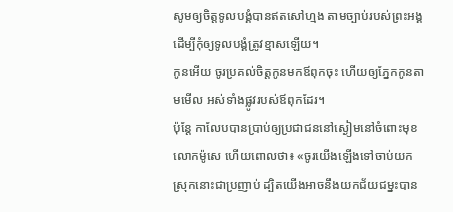សូមឲ្យចិត្តទូលបង្គំបានឥតសៅហ្មង តាមច្បាប់របស់ព្រះអង្គ ដើម្បីកុំឲ្យទូលបង្គំត្រូវខ្មាសឡើយ។
កូនអើយ ចូរប្រគល់ចិត្តកូនមកឪពុកចុះ ហើយឲ្យភ្នែកកូនតាមមើល អស់ទាំងផ្លូវរបស់ឪពុកដែរ។
ប៉ុន្ដែ កាលែបបានប្រាប់ឲ្យប្រជាជននៅស្ងៀមនៅចំពោះមុខលោកម៉ូសេ ហើយពោលថា៖ «ចូរយើងឡើងទៅចាប់យកស្រុកនោះជាប្រញាប់ ដ្បិតយើងអាចនឹងយកជ័យជម្នះបាន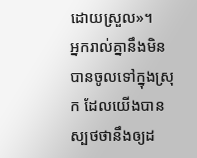ដោយស្រួល»។
អ្នករាល់គ្នានឹងមិនបានចូលទៅក្នុងស្រុក ដែលយើងបានស្បថថានឹងឲ្យដ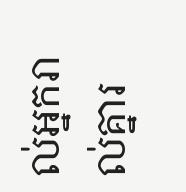ល់អ្នករាល់គ្នារ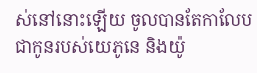ស់នៅនោះឡើយ ចូលបានតែកាលែប ជាកូនរបស់យេភូនេ និងយ៉ូ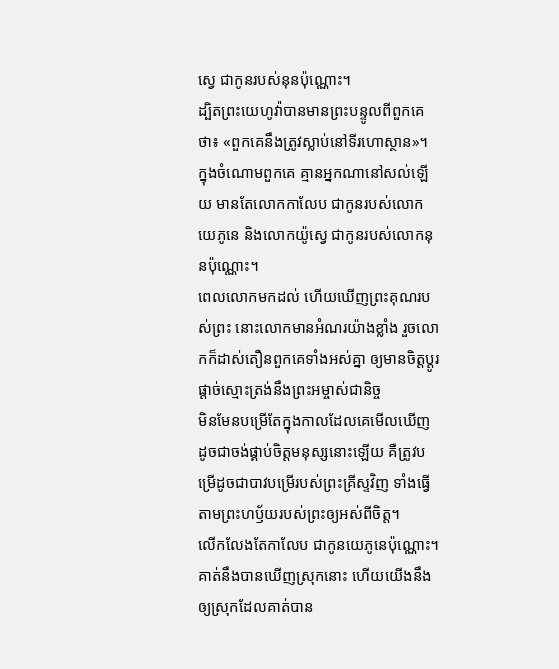ស្វេ ជាកូនរបស់នុនប៉ុណ្ណោះ។
ដ្បិតព្រះយេហូវ៉ាបានមានព្រះបន្ទូលពីពួកគេថា៖ «ពួកគេនឹងត្រូវស្លាប់នៅទីរហោស្ថាន»។ ក្នុងចំណោមពួកគេ គ្មានអ្នកណានៅសល់ឡើយ មានតែលោកកាលែប ជាកូនរបស់លោកយេភូនេ និងលោកយ៉ូស្វេ ជាកូនរបស់លោកនុនប៉ុណ្ណោះ។
ពេលលោកមកដល់ ហើយឃើញព្រះគុណរបស់ព្រះ នោះលោកមានអំណរយ៉ាងខ្លាំង រួចលោកក៏ដាស់តឿនពួកគេទាំងអស់គ្នា ឲ្យមានចិត្តប្ដូរផ្ដាច់ស្មោះត្រង់នឹងព្រះអម្ចាស់ជានិច្ច
មិនមែនបម្រើតែក្នុងកាលដែលគេមើលឃើញ ដូចជាចង់ផ្គាប់ចិត្តមនុស្សនោះឡើយ គឺត្រូវបម្រើដូចជាបាវបម្រើរបស់ព្រះគ្រីស្ទវិញ ទាំងធ្វើតាមព្រះហឫ័យរបស់ព្រះឲ្យអស់ពីចិត្ត។
លើកលែងតែកាលែប ជាកូនយេភូនេប៉ុណ្ណោះ។ គាត់នឹងបានឃើញស្រុកនោះ ហើយយើងនឹងឲ្យស្រុកដែលគាត់បាន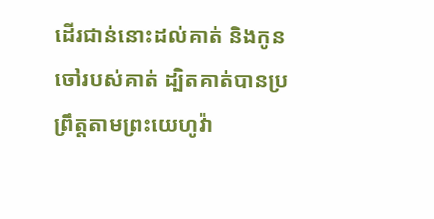ដើរជាន់នោះដល់គាត់ និងកូនចៅរបស់គាត់ ដ្បិតគាត់បានប្រព្រឹត្តតាមព្រះយេហូវ៉ា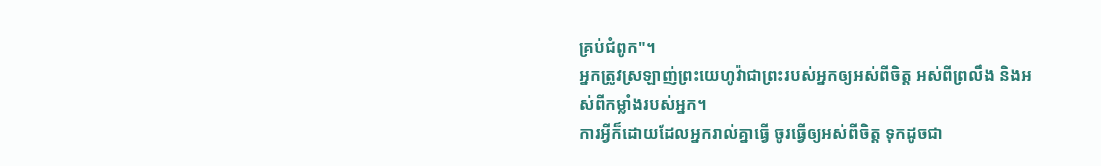គ្រប់ជំពូក"។
អ្នកត្រូវស្រឡាញ់ព្រះយេហូវ៉ាជាព្រះរបស់អ្នកឲ្យអស់ពីចិត្ត អស់ពីព្រលឹង និងអស់ពីកម្លាំងរបស់អ្នក។
ការអ្វីក៏ដោយដែលអ្នករាល់គ្នាធ្វើ ចូរធ្វើឲ្យអស់ពីចិត្ត ទុកដូចជា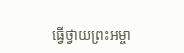ធ្វើថ្វាយព្រះអម្ចា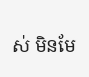ស់ មិនមែ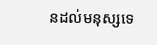នដល់មនុស្សទេ